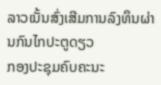ລາວເນັ້ນສົ່ງເສີມການລົງທຶນຜ່ານກົນໄກປະຕູດຽວ
ກອງປະຊຸມຄົບຄະນະ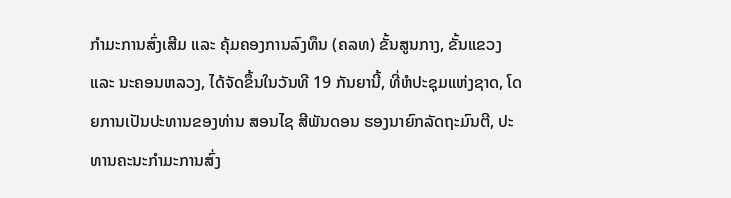ກຳມະການສົ່ງເສີມ ແລະ ຄຸ້ມຄອງການລົງທຶນ (ຄລທ) ຂັ້ນສູນກາງ, ຂັ້ນແຂວງ ແລະ ນະຄອນຫລວງ, ໄດ້ຈັດຂຶ້ນໃນວັນທີ 19 ກັນຍານີ້, ທີ່ຫໍປະຊຸມແຫ່ງຊາດ, ໂດຍການເປັນປະທານຂອງທ່ານ ສອນໄຊ ສີພັນດອນ ຮອງນາຍົກລັດຖະມົນຕີ, ປະທານຄະນະກຳມະການສົ່ງ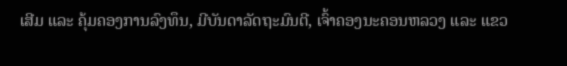ເສີມ ແລະ ຄຸ້ມຄອງການລົງທຶນ, ມີບັນດາລັດຖະມົນຕີ, ເຈົ້າຄອງນະຄອນຫລວງ ແລະ ແຂວ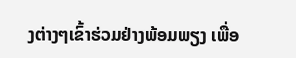ງຕ່າງໆເຂົ້າຮ່ວມຢ່າງພ້ອມພຽງ ເພື່ອ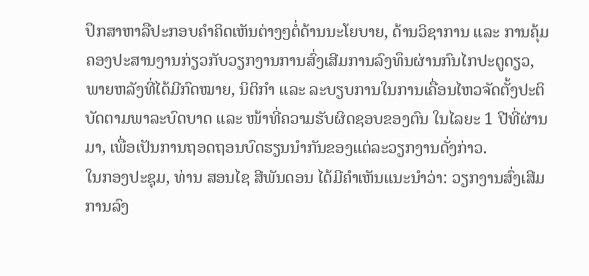ປຶກສາຫາລືປະກອບຄຳຄິດເຫັນຕ່າງໆຕໍ່ດ້ານນະໂຍບາຍ, ດ້ານວິຊາການ ແລະ ການຄຸ້ມຄອງປະສານງານກ່ຽວກັບວຽກງານການສົ່ງເສີມການລົງທຶນຜ່ານກົນໄກປະຕູດຽວ, ພາຍຫລັງທີ່ໄດ້ມີກົດໝາຍ, ນິຕິກຳ ແລະ ລະບຽບການໃນການເຄື່ອນໄຫວຈັດຕັ້ງປະຕິບັດຕາມພາລະບົດບາດ ແລະ ໜ້າທີ່ຄວາມຮັບຜິດຊອບຂອງຕົນ ໃນໄລຍະ 1 ປີທີ່ຜ່ານມາ, ເພື່ອເປັນການຖອດຖອນບົດຮຽນນໍາກັນຂອງແຕ່ລະວຽກງານດັ່ງກ່າວ.
ໃນກອງປະຊຸມ, ທ່ານ ສອນໄຊ ສີພັນດອນ ໄດ້ມີຄໍາເຫັນແນະນໍາວ່າ: ວຽກງານສົ່ງເສີມການລົງ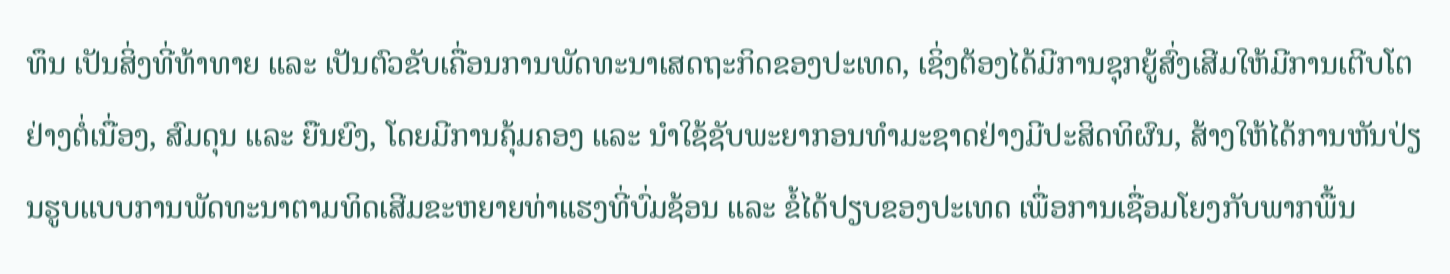ທຶນ ເປັນສິ່ງທີ່ທ້າທາຍ ແລະ ເປັນຕົວຂັບເຄື່ອນການພັດທະນາເສດຖະກິດຂອງປະເທດ, ເຊິ່ງຕ້ອງໄດ້ມີການຊຸກຍູ້ສົ່ງເສີມໃຫ້ມີການເຕີບໂຕຢ່າງຕໍ່ເນື່ອງ, ສົມດຸນ ແລະ ຍືນຍົງ, ໂດຍມີການຄຸ້ມຄອງ ແລະ ນຳໃຊ້ຊັບພະຍາກອນທຳມະຊາດຢ່າງມີປະສິດທິຜົນ, ສ້າງໃຫ້ໄດ້ການຫັນປ່ຽນຮູບແບບການພັດທະນາຕາມທິດເສີມຂະຫຍາຍທ່າແຮງທີ່ບົ່ມຊ້ອນ ແລະ ຂໍ້ໄດ້ປຽບຂອງປະເທດ ເພື່ອການເຊື່ອມໂຍງກັບພາກພື້ນ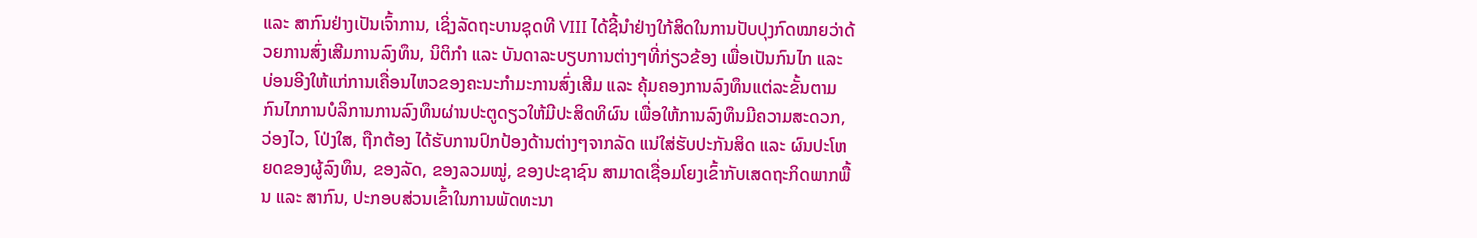ແລະ ສາກົນຢ່າງເປັນເຈົ້າການ, ເຊິ່ງລັດຖະບານຊຸດທີ VIII ໄດ້ຊີ້ນຳຢ່າງໃກ້ສິດໃນການປັບປຸງກົດໝາຍວ່າດ້ວຍການສົ່ງເສີມການລົງທຶນ, ນິຕິກຳ ແລະ ບັນດາລະບຽບການຕ່າງໆທີ່ກ່ຽວຂ້ອງ ເພື່ອເປັນກົນໄກ ແລະ ບ່ອນອີງໃຫ້ແກ່ການເຄື່ອນໄຫວຂອງຄະນະກຳມະການສົ່ງເສີມ ແລະ ຄຸ້ມຄອງການລົງທຶນແຕ່ລະຂັ້ນຕາມກົນໄກການບໍລິການການລົງທຶນຜ່ານປະຕູດຽວໃຫ້ມີປະສິດທິຜົນ ເພື່ອໃຫ້ການລົງທຶນມີຄວາມສະດວກ, ວ່ອງໄວ, ໂປ່ງໃສ, ຖືກຕ້ອງ ໄດ້ຮັບການປົກປ້ອງດ້ານຕ່າງໆຈາກລັດ ແນ່ໃສ່ຮັບປະກັນສິດ ແລະ ຜົນປະໂຫຍດຂອງຜູ້ລົງທຶນ, ຂອງລັດ, ຂອງລວມໝູ່, ຂອງປະຊາຊົນ ສາມາດເຊື່ອມໂຍງເຂົ້າກັບເສດຖະກິດພາກພື້ນ ແລະ ສາກົນ, ປະກອບສ່ວນເຂົ້າໃນການພັດທະນາ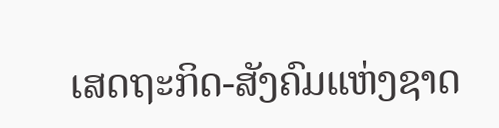ເສດຖະກິດ-ສັງຄົມແຫ່ງຊາດ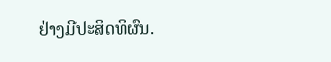ຢ່າງມີປະສິດທິຜົນ.